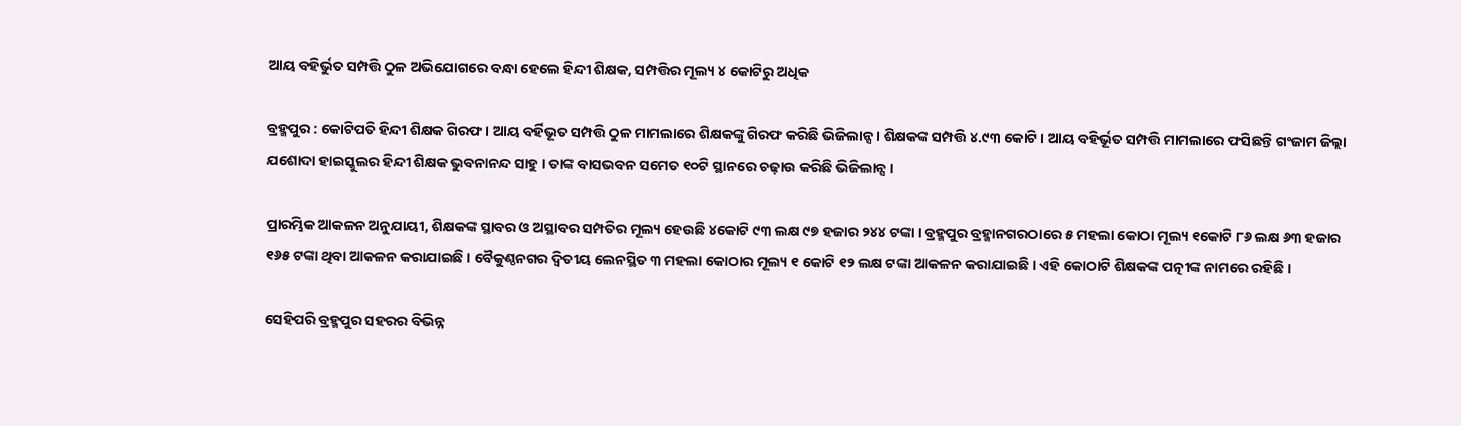ଆୟ ବହିର୍ଭୁତ ସମ୍ପତ୍ତି ଠୁଳ ଅଭିଯୋଗରେ ବନ୍ଧା ହେଲେ ହିନ୍ଦୀ ଶିକ୍ଷକ, ସମ୍ପତ୍ତିର ମୂଲ୍ୟ ୪ କୋଟିରୁ ଅଧିକ

ବ୍ରହ୍ମପୁର : କୋଟିପତି ହିନ୍ଦୀ ଶିକ୍ଷକ ଗିରଫ । ଆୟ ବର୍ହିଭୂତ ସମ୍ପତ୍ତି ଠୁଳ ମାମଲାରେ ଶିକ୍ଷକଙ୍କୁ ଗିରଫ କରିଛି ଭିଜିଲାନ୍ସ । ଶିକ୍ଷକଙ୍କ ସମ୍ପତ୍ତି ୪.୯୩ କୋଟି । ଆୟ ବହିର୍ଭୂତ ସମ୍ପତ୍ତି ମାମଲାରେ ଫସିଛନ୍ତି ଗଂଜାମ ଜିଲ୍ଲା ଯଶୋଦା ହାଇସ୍କୁଲର ହିନ୍ଦୀ ଶିକ୍ଷକ ଭୁବନାନନ୍ଦ ସାହୁ । ତାଙ୍କ ବାସଭବନ ସମେତ ୧୦ଟି ସ୍ଥାନରେ ଚଢ଼ାଉ କରିଛି ଭିଜିଲାନ୍ସ ।

ପ୍ରାରମ୍ଭିକ ଆକଳନ ଅନୁଯାୟୀ, ଶିକ୍ଷକଙ୍କ ସ୍ଥାବର ଓ ଅସ୍ଥାବର ସମ୍ପତିର ମୂଲ୍ୟ ହେଉଛି ୪କୋଟି ୯୩ ଲକ୍ଷ ୯୭ ହଜାର ୨୪୪ ଟଙ୍କା । ବ୍ରହ୍ମପୁର ବ୍ରହ୍ମାନଗରଠାରେ ୫ ମହଲା କୋଠା ମୂଲ୍ୟ ୧କୋଟି ୮୬ ଲକ୍ଷ ୬୩ ହଜାର ୧୬୫ ଟଙ୍କା ଥିବା ଆକଳନ କରାଯାଇଛି । ବୈକୁଣ୍ଠନଗର ଦ୍ୱିତୀୟ ଲେନସ୍ଥିତ ୩ ମହଲା କୋଠାର ମୂଲ୍ୟ ୧ କୋଟି ୧୨ ଲକ୍ଷ ଟଙ୍କା ଆକଳନ କରାଯାଇଛି । ଏହି କୋଠାଟି ଶିକ୍ଷକଙ୍କ ପତ୍ନୀଙ୍କ ନାମରେ ରହିଛି ।

ସେହିପରି ବ୍ରହ୍ମପୁର ସହରର ବିଭିନ୍ନ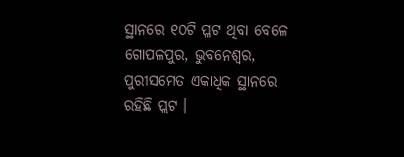ସ୍ଥାନରେ ୧୦ଟି ପ୍ଳଟ ଥିବା ବେଳେ  ଗୋପଳପୁର, ଭୁବନେଶ୍ୱର, ପୁରୀସମେତ ଏକାଧିକ ସ୍ଥାନରେ ରହିଛି ପ୍ଲଟ ।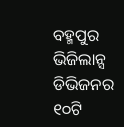ବହ୍ମପୁର ଭିଜିଲାନ୍ସ ଡିଭିଜନର ୧୦ଟି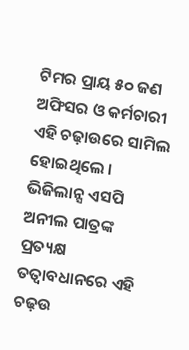ଟିମର ପ୍ରାୟ ୫୦ ଜଣ ଅଫିସର ଓ କର୍ମଚାରୀ ଏହି ଚଢ଼ାଉରେ ସାମିଲ ହୋଇଥିଲେ । ଭିଜିଲାନ୍ସ ଏସପି ଅନୀଲ ପାତ୍ରଙ୍କ ପ୍ରତ୍ୟକ୍ଷ ତତ୍ୱାବଧାନରେ ଏହି ଚଢ଼ଉ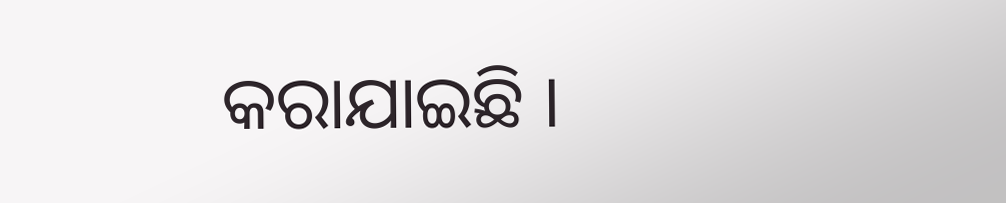କରାଯାଇଛି ।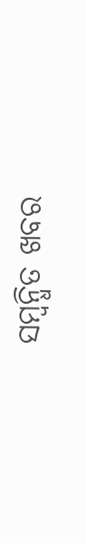ସମ୍ବନ୍ଧିତ ଖବର